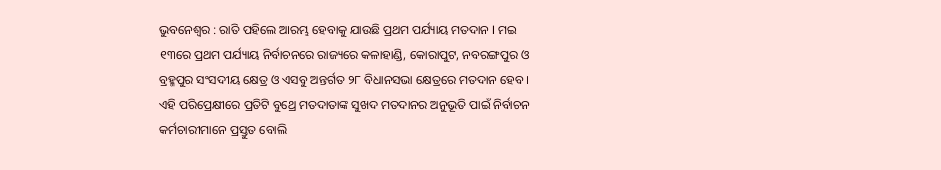ଭୁବନେଶ୍ୱର : ରାତି ପହିଲେ ଆରମ୍ଭ ହେବାକୁ ଯାଉଛି ପ୍ରଥମ ପର୍ଯ୍ୟାୟ ମତଦାନ I ମଇ ୧୩ରେ ପ୍ରଥମ ପର୍ଯ୍ୟାୟ ନିର୍ବାଚନରେ ରାଜ୍ୟରେ କଳାହାଣ୍ଡି, କୋରାପୁଟ, ନବରଙ୍ଗପୁର ଓ ବ୍ରହ୍ମପୁର ସଂସଦୀୟ କ୍ଷେତ୍ର ଓ ଏସବୁ ଅନ୍ତର୍ଗତ ୨୮ ବିଧାନସଭା କ୍ଷେତ୍ରରେ ମତଦାନ ହେବ । ଏହି ପରିପ୍ରେକ୍ଷୀରେ ପ୍ରତିଟି ବୁଥ୍ରେ ମତଦାତାଙ୍କ ସୁଖଦ ମତଦାନର ଅନୁଭୂତି ପାଇଁ ନିର୍ବାଚନ କର୍ମଚାରୀମାନେ ପ୍ରସ୍ତୁତ ବୋଲି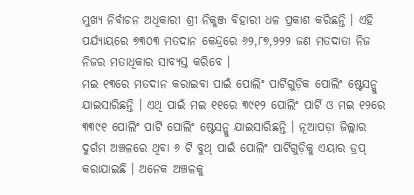ମୁଖ୍ୟ ନିର୍ବାଚନ ଅଧିକାରୀ ଶ୍ରୀ ନିକୁଞ୍ଜ ବିହାରୀ ଧଳ ପ୍ରକାଶ କରିଛନ୍ତି । ଏହି ପର୍ଯ୍ୟାୟରେ ୭୩୦୩ ମତଦାନ କେନ୍ଦ୍ରରେ ୬୨,୮୭,୨୨୨ ଜଣ ମତଦାତା ନିଜ ନିଜର ମତାଧିକାର ସାବ୍ୟସ୍ତ କରିବେ ।
ମଇ ୧୩ରେ ମତଦାନ କରାଇବା ପାଇଁ ପୋଲିଂ ପାର୍ଟିଗୁଡ଼ିକ ପୋଲିଂ ଷ୍ଟେସନ୍କୁ ଯାଇସାରିଛନ୍ତି । ଏଥି ପାଇଁ ମଇ ୧୧ରେ ୩୯୧୨ ପୋଲିଂ ପାର୍ଟି ଓ ମଇ ୧୨ରେ ୩୩୯୧ ପୋଲିଂ ପାର୍ଟି ପୋଲିଂ ଷ୍ଟେସନ୍କୁ ଯାଇସାରିଛନ୍ତି । ନୂଆପଡ଼ା ଜିଲ୍ଲାର ଦୁର୍ଗମ ଅଞ୍ଚଳରେ ଥିବା ୬ ଟି ବୁଥ୍ ପାଇଁ ପୋଲିଂ ପାର୍ଟିଗୁଡ଼ିକୁ ଏୟାର ଡ୍ରପ୍ କରାଯାଇଛି । ଅନେକ ଅଞ୍ଚଳକୁ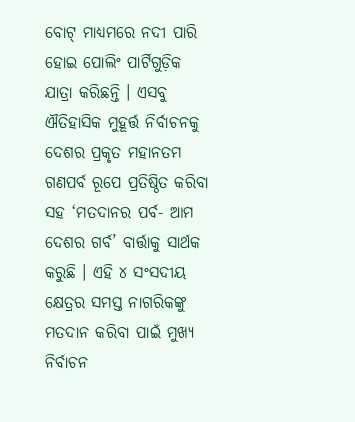ବୋଟ୍ ମାଧ୍ୟମରେ ନଦୀ ପାରି ହୋଇ ପୋଲିଂ ପାର୍ଟିଗୁଡ଼ିକ ଯାତ୍ରା କରିଛନ୍ତି । ଏସବୁ ଐତିହାସିକ ମୁହୂର୍ତ୍ତ ନିର୍ବାଚନକୁ ଦେଶର ପ୍ରକୃତ ମହାନତମ ଗଣପର୍ବ ରୂପେ ପ୍ରତିଷ୍ଠିତ କରିବା ସହ ‘ମତଦାନର ପର୍ବ- ଆମ ଦେଶର ଗର୍ବ’ ବାର୍ତ୍ତାକୁ ସାର୍ଥକ କରୁଛି । ଏହି ୪ ସଂସଦୀୟ କ୍ଷେତ୍ରର ସମସ୍ତ ନାଗରିକଙ୍କୁ ମତଦାନ କରିବା ପାଇଁ ମୁଖ୍ୟ ନିର୍ବାଚନ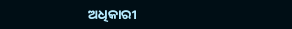ଅଧିକାରୀ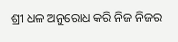ଶ୍ରୀ ଧଳ ଅନୁରୋଧ କରି ନିଜ ନିଜର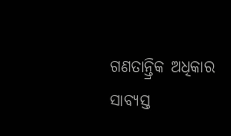ଗଣତାନ୍ତ୍ରିକ ଅଧିକାର ସାବ୍ୟସ୍ତ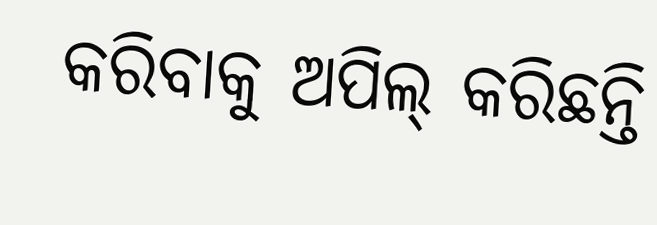କରିବାକୁ ଅପିଲ୍ କରିଛନ୍ତି